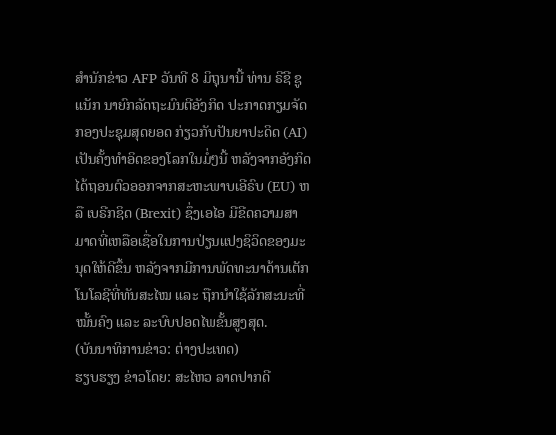ສຳນັກຂ່າວ AFP ວັນທີ 8 ມິຖຸນານີ້ ທ່ານ ຣີຊີ ຊູແນັກ ນາຍົກລັດຖະມົນຕີອັງກິດ ປະກາດກຽມຈັດກອງປະຊຸມສຸດຍອດ ກ່ຽວກັບປັນຍາປະດິດ (AI) ເປັນຄັ້ງທຳອິດຂອງໂລກໃນມໍ່ໆນີ້ ຫລັງຈາກອັງກິດ ໄດ້ຖອນຕົວອອກຈາກສະຫະພາບເອີຣົບ (EU) ຫລື ເບຣີກຊິດ (Brexit) ຊຶ່ງເອໄອ ມີຂີດຄວາມສາມາດທີ່ເຫລືອເຊື່ອໃນການປ່ຽນແປງຊິວິດຂອງມະນຸດໃຫ້ດີຂຶ້ນ ຫລັງຈາກມີການພັດທະນາດ້ານເຕັກໂນໂລຊີທີ່ທັນສະໄໝ ແລະ ຖືກນຳໃຊ້ລັກສະນະທີ່ໝັ້ນຄົງ ແລະ ລະບົບປອດໄພຂັ້ນສູງສຸດ.
(ບັນນາທິການຂ່າວ: ຕ່າງປະເທດ)
ຮຽບຮຽງ ຂ່າວໂດຍ: ສະໄຫວ ລາດປາກດີ